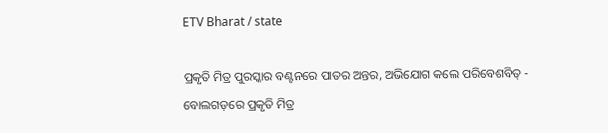ETV Bharat / state

ପ୍ରକୃତି ମିତ୍ର ପୁରସ୍କାର ବଣ୍ଟନରେ ପାତର ଅନ୍ତର, ଅଭିଯୋଗ କଲେ ପରିବେଶବିତ୍‌ - ବୋଲଗଡ଼ରେ ପ୍ରକୃତି ମିତ୍ର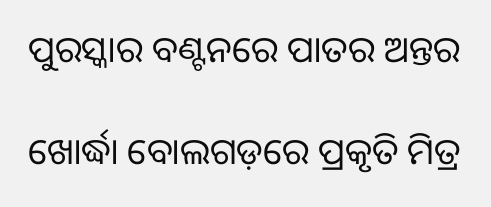ପୁରସ୍କାର ବଣ୍ଟନରେ ପାତର ଅନ୍ତର

ଖୋର୍ଦ୍ଧା ବୋଲଗଡ଼ରେ ପ୍ରକୃତି ମିତ୍ର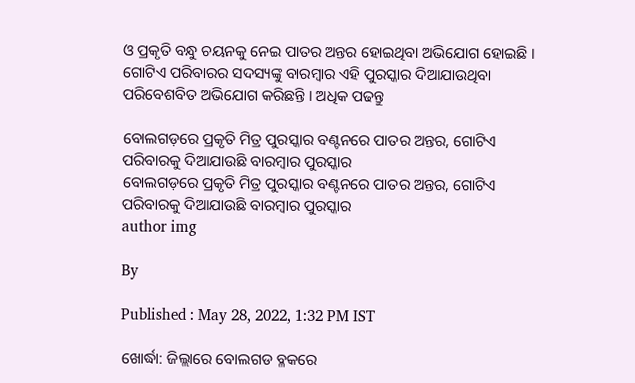ଓ ପ୍ରକୃତି ବନ୍ଧୁ ଚୟନକୁ ନେଇ ପାତର ଅନ୍ତର ହୋଇଥିବା ଅଭିଯୋଗ ହୋଇଛି । ଗୋଟିଏ ପରିବାରର ସଦସ୍ୟଙ୍କୁ ବାରମ୍ବାର ଏହି ପୁରସ୍କାର ଦିଆଯାଉଥିବା ପରିବେଶବିତ ଅଭିଯୋଗ କରିଛନ୍ତି । ଅଧିକ ପଢନ୍ତୁ

ବୋଲଗଡ଼ରେ ପ୍ରକୃତି ମିତ୍ର ପୁରସ୍କାର ବଣ୍ଟନରେ ପାତର ଅନ୍ତର, ଗୋଟିଏ ପରିବାରକୁ ଦିଆଯାଉଛି ବାରମ୍ବାର ପୁରସ୍କାର
ବୋଲଗଡ଼ରେ ପ୍ରକୃତି ମିତ୍ର ପୁରସ୍କାର ବଣ୍ଟନରେ ପାତର ଅନ୍ତର, ଗୋଟିଏ ପରିବାରକୁ ଦିଆଯାଉଛି ବାରମ୍ବାର ପୁରସ୍କାର
author img

By

Published : May 28, 2022, 1:32 PM IST

ଖୋର୍ଦ୍ଧା: ଜିଲ୍ଲାରେ ବୋଲଗଡ ବ୍ଳକରେ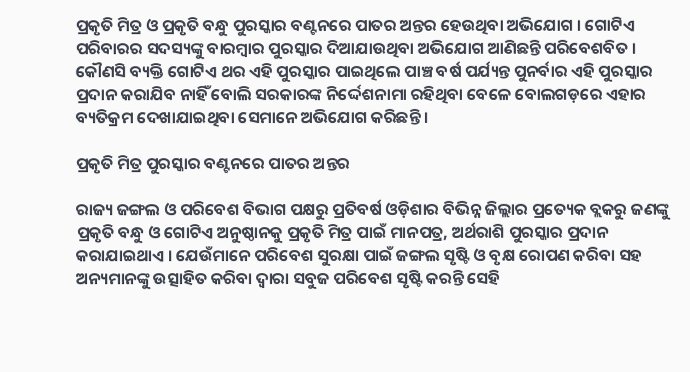ପ୍ରକୃତି ମିତ୍ର ଓ ପ୍ରକୃତି ବନ୍ଧୁ ପୁରସ୍କାର ବଣ୍ଟନରେ ପାତର ଅନ୍ତର ହେଉଥିବା ଅଭିଯୋଗ । ଗୋଟିଏ ପରିବାରର ସଦସ୍ୟଙ୍କୁ ବାରମ୍ବାର ପୁରସ୍କାର ଦିଆଯାଉଥିବା ଅଭିଯୋଗ ଆଣିଛନ୍ତି ପରିବେଶବିତ । କୌଣସି ବ୍ୟକ୍ତି ଗୋଟିଏ ଥର ଏହି ପୁରସ୍କାର ପାଇଥିଲେ ପାଞ୍ଚ ବର୍ଷ ପର୍ଯ୍ୟନ୍ତ ପୁନର୍ବାର ଏହି ପୁରସ୍କାର ପ୍ରଦାନ କରାଯିବ ନାହିଁ ବୋଲି ସରକାରଙ୍କ ନିର୍ଦ୍ଦେଶନାମା ରହିଥିବା ବେଳେ ବୋଲଗଡ଼ରେ ଏହାର ବ୍ୟତିକ୍ରମ ଦେଖାଯାଇଥିବା ସେମାନେ ଅଭିଯୋଗ କରିଛନ୍ତି ।

ପ୍ରକୃତି ମିତ୍ର ପୁରସ୍କାର ବଣ୍ଟନରେ ପାତର ଅନ୍ତର

ରାଜ୍ୟ ଜଙ୍ଗଲ ଓ ପରିବେଶ ବିଭାଗ ପକ୍ଷରୁ ପ୍ରତିବର୍ଷ ଓଡ଼ିଶାର ବିଭିନ୍ନ ଜିଲ୍ଲାର ପ୍ରତ୍ୟେକ ବ୍ଲକରୁ ଜଣଙ୍କୁ ପ୍ରକୃତି ବନ୍ଧୁ ଓ ଗୋଟିଏ ଅନୁଷ୍ଠାନକୁ ପ୍ରକୃତି ମିତ୍ର ପାଇଁ ମାନପତ୍ର, ଅର୍ଥରାଶି ପୁରସ୍କାର ପ୍ରଦାନ କରାଯାଇଥାଏ । ଯେଉଁମାନେ ପରିବେଶ ସୁରକ୍ଷା ପାଇଁ ଜଙ୍ଗଲ ସୃଷ୍ଟି ଓ ବୃକ୍ଷ ରୋପଣ କରିବା ସହ ଅନ୍ୟମାନଙ୍କୁ ଉତ୍ସାହିତ କରିବା ଦ୍ବାରା ସବୁଜ ପରିବେଶ ସୃଷ୍ଟି କରନ୍ତି ସେହି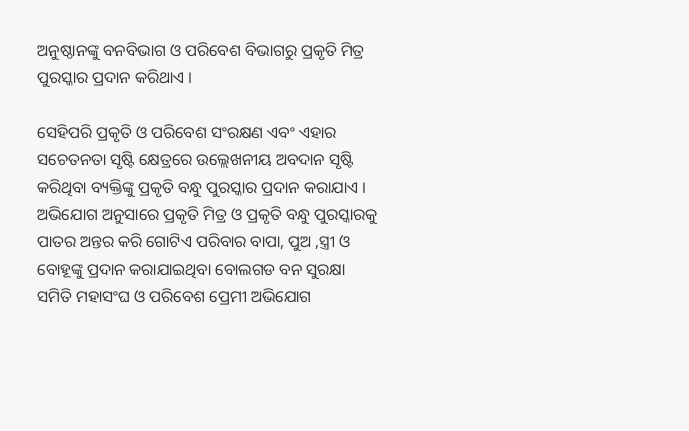ଅନୁଷ୍ଠାନଙ୍କୁ ବନବିଭାଗ ଓ ପରିବେଶ ବିଭାଗରୁ ପ୍ରକୃତି ମିତ୍ର ପୁରସ୍କାର ପ୍ରଦାନ କରିଥାଏ ।

ସେହିପରି ପ୍ରକୃତି ଓ ପରିବେଶ ସଂରକ୍ଷଣ ଏବଂ ଏହାର ସଚେତନତା ସୃଷ୍ଟି କ୍ଷେତ୍ରରେ ଉଲ୍ଲେଖନୀୟ ଅବଦାନ ସୃଷ୍ଟି କରିଥିବା ବ୍ୟକ୍ତିଙ୍କୁ ପ୍ରକୃତି ବନ୍ଧୁ ପୁରସ୍କାର ପ୍ରଦାନ କରାଯାଏ । ଅଭିଯୋଗ ଅନୁସାରେ ପ୍ରକୃତି ମିତ୍ର ଓ ପ୍ରକୃତି ବନ୍ଧୁ ପୁରସ୍କାରକୁ ପାତର ଅନ୍ତର କରି ଗୋଟିଏ ପରିବାର ବାପା, ପୁଅ ,ସ୍ତ୍ରୀ ଓ ବୋହୂଙ୍କୁ ପ୍ରଦାନ କରାଯାଇଥିବା ବୋଲଗଡ ବନ ସୁରକ୍ଷା ସମିତି ମହାସଂଘ ଓ ପରିବେଶ ପ୍ରେମୀ ଅଭିଯୋଗ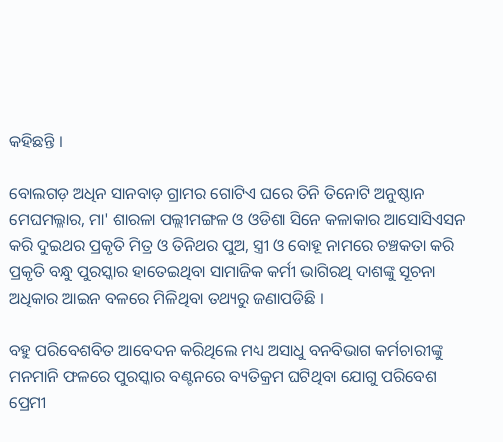କହିଛନ୍ତି ।

ବୋଲଗଡ଼ ଅଧିନ ସାନବାଡ଼ ଗ୍ରାମର ଗୋଟିଏ ଘରେ ତିନି ତିନୋଟି ଅନୁଷ୍ଠାନ ମେଘମଲ୍ଳାର, ମା' ଶାରଳା ପଲ୍ଲୀମଙ୍ଗଳ ଓ ଓଡିଶା ସିନେ କଳାକାର ଆସୋସିଏସନ କରି ଦୁଇଥର ପ୍ରକୃତି ମିତ୍ର ଓ ତିନିଥର ପୁଅ, ସ୍ତ୍ରୀ ଓ ବୋହୂ ନାମରେ ଚଞ୍ଚକତା କରି ପ୍ରକୃତି ବନ୍ଧୁ ପୁରସ୍କାର ହାତେଇଥିବା ସାମାଜିକ କର୍ମୀ ଭାଗିରଥି ଦାଶଙ୍କୁ ସୂଚନା ଅଧିକାର ଆଇନ ବଳରେ ମିଳିଥିବା ତଥ୍ୟରୁ ଜଣାପଡିଛି ।

ବହୁ ପରିବେଶବିତ ଆବେଦନ କରିଥିଲେ ମଧ୍ୟ ଅସାଧୁ ବନବିଭାଗ କର୍ମଚାରୀଙ୍କୁ ମନମାନି ଫଳରେ ପୁରସ୍କାର ବଣ୍ଟନରେ ବ୍ୟତିକ୍ରମ ଘଟିଥିବା ଯୋଗୁ ପରିବେଶ ପ୍ରେମୀ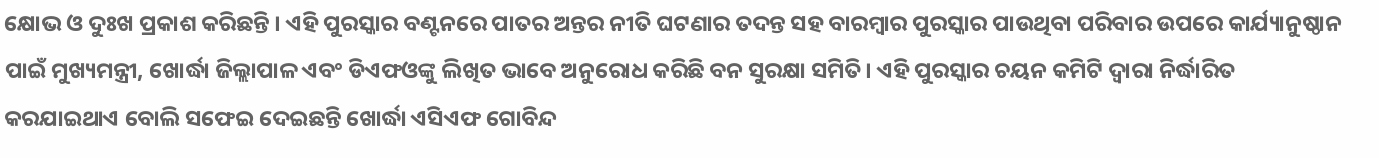କ୍ଷୋଭ ଓ ଦୁଃଖ ପ୍ରକାଶ କରିଛନ୍ତି । ଏହି ପୁରସ୍କାର ବଣ୍ଟନରେ ପାତର ଅନ୍ତର ନୀତି ଘଟଣାର ତଦନ୍ତ ସହ ବାରମ୍ବାର ପୁରସ୍କାର ପାଉଥିବା ପରିବାର ଉପରେ କାର୍ଯ୍ୟାନୁଷ୍ଠାନ ପାଇଁ ମୁଖ୍ୟମନ୍ତ୍ରୀ, ଖୋର୍ଦ୍ଧା ଜିଲ୍ଲାପାଳ ଏବଂ ଡିଏଫଓଙ୍କୁ ଲିଖିତ ଭାବେ ଅନୁରୋଧ କରିଛି ବନ ସୁରକ୍ଷା ସମିତି। ଏହି ପୁରସ୍କାର ଚୟନ କମିଟି ଦ୍ବାରା ନିର୍ଦ୍ଧାରିତ କରଯାଇଥାଏ ବୋଲି ସଫେଇ ଦେଇଛନ୍ତି ଖୋର୍ଦ୍ଧା ଏସିଏଫ ଗୋବିନ୍ଦ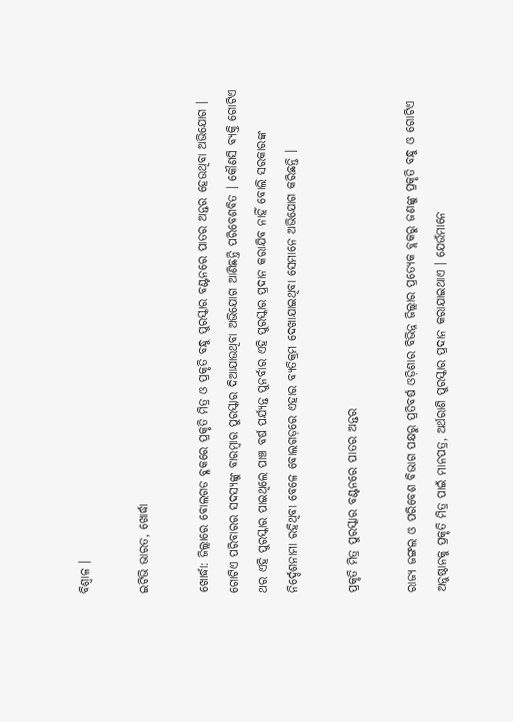ବିଶ୍ବାଳ ।

ଇଟିଭି ଭାରତ, ଖୋର୍ଦ୍ଧା

ଖୋର୍ଦ୍ଧା: ଜିଲ୍ଲାରେ ବୋଲଗଡ ବ୍ଳକରେ ପ୍ରକୃତି ମିତ୍ର ଓ ପ୍ରକୃତି ବନ୍ଧୁ ପୁରସ୍କାର ବଣ୍ଟନରେ ପାତର ଅନ୍ତର ହେଉଥିବା ଅଭିଯୋଗ । ଗୋଟିଏ ପରିବାରର ସଦସ୍ୟଙ୍କୁ ବାରମ୍ବାର ପୁରସ୍କାର ଦିଆଯାଉଥିବା ଅଭିଯୋଗ ଆଣିଛନ୍ତି ପରିବେଶବିତ । କୌଣସି ବ୍ୟକ୍ତି ଗୋଟିଏ ଥର ଏହି ପୁରସ୍କାର ପାଇଥିଲେ ପାଞ୍ଚ ବର୍ଷ ପର୍ଯ୍ୟନ୍ତ ପୁନର୍ବାର ଏହି ପୁରସ୍କାର ପ୍ରଦାନ କରାଯିବ ନାହିଁ ବୋଲି ସରକାରଙ୍କ ନିର୍ଦ୍ଦେଶନାମା ରହିଥିବା ବେଳେ ବୋଲଗଡ଼ରେ ଏହାର ବ୍ୟତିକ୍ରମ ଦେଖାଯାଇଥିବା ସେମାନେ ଅଭିଯୋଗ କରିଛନ୍ତି ।

ପ୍ରକୃତି ମିତ୍ର ପୁରସ୍କାର ବଣ୍ଟନରେ ପାତର ଅନ୍ତର

ରାଜ୍ୟ ଜଙ୍ଗଲ ଓ ପରିବେଶ ବିଭାଗ ପକ୍ଷରୁ ପ୍ରତିବର୍ଷ ଓଡ଼ିଶାର ବିଭିନ୍ନ ଜିଲ୍ଲାର ପ୍ରତ୍ୟେକ ବ୍ଲକରୁ ଜଣଙ୍କୁ ପ୍ରକୃତି ବନ୍ଧୁ ଓ ଗୋଟିଏ ଅନୁଷ୍ଠାନକୁ ପ୍ରକୃତି ମିତ୍ର ପାଇଁ ମାନପତ୍ର, ଅର୍ଥରାଶି ପୁରସ୍କାର ପ୍ରଦାନ କରାଯାଇଥାଏ । ଯେଉଁମାନେ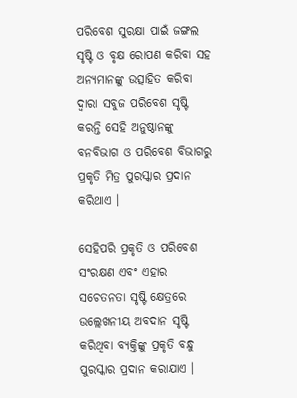ପରିବେଶ ସୁରକ୍ଷା ପାଇଁ ଜଙ୍ଗଲ ସୃଷ୍ଟି ଓ ବୃକ୍ଷ ରୋପଣ କରିବା ସହ ଅନ୍ୟମାନଙ୍କୁ ଉତ୍ସାହିତ କରିବା ଦ୍ବାରା ସବୁଜ ପରିବେଶ ସୃଷ୍ଟି କରନ୍ତି ସେହି ଅନୁଷ୍ଠାନଙ୍କୁ ବନବିଭାଗ ଓ ପରିବେଶ ବିଭାଗରୁ ପ୍ରକୃତି ମିତ୍ର ପୁରସ୍କାର ପ୍ରଦାନ କରିଥାଏ ।

ସେହିପରି ପ୍ରକୃତି ଓ ପରିବେଶ ସଂରକ୍ଷଣ ଏବଂ ଏହାର ସଚେତନତା ସୃଷ୍ଟି କ୍ଷେତ୍ରରେ ଉଲ୍ଲେଖନୀୟ ଅବଦାନ ସୃଷ୍ଟି କରିଥିବା ବ୍ୟକ୍ତିଙ୍କୁ ପ୍ରକୃତି ବନ୍ଧୁ ପୁରସ୍କାର ପ୍ରଦାନ କରାଯାଏ ।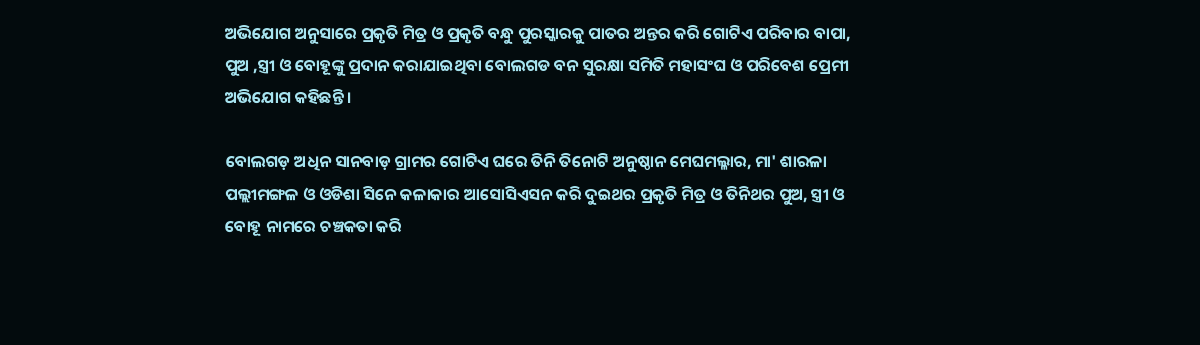ଅଭିଯୋଗ ଅନୁସାରେ ପ୍ରକୃତି ମିତ୍ର ଓ ପ୍ରକୃତି ବନ୍ଧୁ ପୁରସ୍କାରକୁ ପାତର ଅନ୍ତର କରି ଗୋଟିଏ ପରିବାର ବାପା, ପୁଅ ,ସ୍ତ୍ରୀ ଓ ବୋହୂଙ୍କୁ ପ୍ରଦାନ କରାଯାଇଥିବା ବୋଲଗଡ ବନ ସୁରକ୍ଷା ସମିତି ମହାସଂଘ ଓ ପରିବେଶ ପ୍ରେମୀ ଅଭିଯୋଗ କହିଛନ୍ତି ।

ବୋଲଗଡ଼ ଅଧିନ ସାନବାଡ଼ ଗ୍ରାମର ଗୋଟିଏ ଘରେ ତିନି ତିନୋଟି ଅନୁଷ୍ଠାନ ମେଘମଲ୍ଳାର, ମା' ଶାରଳା ପଲ୍ଲୀମଙ୍ଗଳ ଓ ଓଡିଶା ସିନେ କଳାକାର ଆସୋସିଏସନ କରି ଦୁଇଥର ପ୍ରକୃତି ମିତ୍ର ଓ ତିନିଥର ପୁଅ, ସ୍ତ୍ରୀ ଓ ବୋହୂ ନାମରେ ଚଞ୍ଚକତା କରି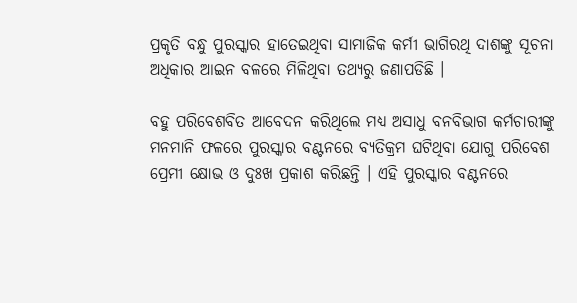ପ୍ରକୃତି ବନ୍ଧୁ ପୁରସ୍କାର ହାତେଇଥିବା ସାମାଜିକ କର୍ମୀ ଭାଗିରଥି ଦାଶଙ୍କୁ ସୂଚନା ଅଧିକାର ଆଇନ ବଳରେ ମିଳିଥିବା ତଥ୍ୟରୁ ଜଣାପଡିଛି ।

ବହୁ ପରିବେଶବିତ ଆବେଦନ କରିଥିଲେ ମଧ୍ୟ ଅସାଧୁ ବନବିଭାଗ କର୍ମଚାରୀଙ୍କୁ ମନମାନି ଫଳରେ ପୁରସ୍କାର ବଣ୍ଟନରେ ବ୍ୟତିକ୍ରମ ଘଟିଥିବା ଯୋଗୁ ପରିବେଶ ପ୍ରେମୀ କ୍ଷୋଭ ଓ ଦୁଃଖ ପ୍ରକାଶ କରିଛନ୍ତି । ଏହି ପୁରସ୍କାର ବଣ୍ଟନରେ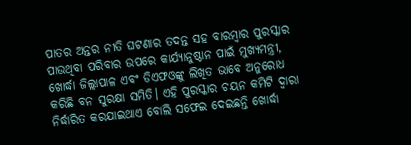ପାତର ଅନ୍ତର ନୀତି ଘଟଣାର ତଦନ୍ତ ସହ ବାରମ୍ବାର ପୁରସ୍କାର ପାଉଥିବା ପରିବାର ଉପରେ କାର୍ଯ୍ୟାନୁଷ୍ଠାନ ପାଇଁ ମୁଖ୍ୟମନ୍ତ୍ରୀ, ଖୋର୍ଦ୍ଧା ଜିଲ୍ଲାପାଳ ଏବଂ ଡିଏଫଓଙ୍କୁ ଲିଖିତ ଭାବେ ଅନୁରୋଧ କରିଛି ବନ ସୁରକ୍ଷା ସମିତି। ଏହି ପୁରସ୍କାର ଚୟନ କମିଟି ଦ୍ବାରା ନିର୍ଦ୍ଧାରିତ କରଯାଇଥାଏ ବୋଲି ସଫେଇ ଦେଇଛନ୍ତି ଖୋର୍ଦ୍ଧା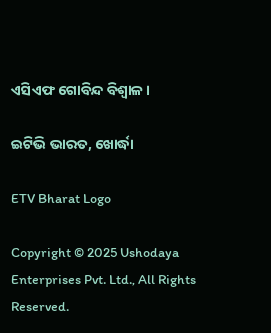ଏସିଏଫ ଗୋବିନ୍ଦ ବିଶ୍ବାଳ ।

ଇଟିଭି ଭାରତ, ଖୋର୍ଦ୍ଧା

ETV Bharat Logo

Copyright © 2025 Ushodaya Enterprises Pvt. Ltd., All Rights Reserved.